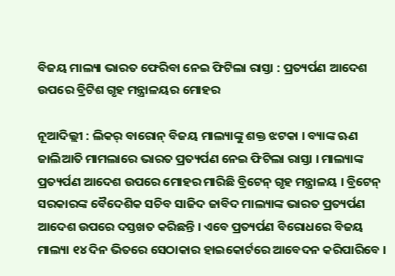ବିଜୟ ମାଲ୍ୟା ଭାରତ ଫେରିବା ନେଇ ଫିଟିଲା ରାସ୍ତା : ପ୍ରତ୍ୟର୍ପଣ ଆଦେଶ ଉପରେ ବ୍ରିଟିଶ ଗୃହ ମନ୍ତ୍ରାଳୟର ମୋହର

ନୂଆଦିଲ୍ଲୀ : ଲିକର୍ ବାରୋନ୍ ବିଜୟ ମାଲ୍ୟାଙ୍କୁ ଶକ୍ତ ଝଟକା । ବ୍ୟାଙ୍କ ଋଣ ଜାଲିଆତି ମାମଲାରେ ଭାରତ ପ୍ରତ୍ୟର୍ପଣ ନେଇ ଫିଟିଲା ରାସ୍ତା । ମାଲ୍ୟାଙ୍କ ପ୍ରତ୍ୟର୍ପଣ ଆଦେଶ ଉପରେ ମୋହର ମାରିଛି ବ୍ରିଟେନ୍ ଗୃହ ମନ୍ତ୍ରାଳୟ । ବ୍ରିଟେନ୍ ସରକାରଙ୍କ ବୈଦେଶିକ ସଚିବ ସାଜିଦ ଜାବିଦ ମାଲ୍ୟାଙ୍କ ଭାରତ ପ୍ରତ୍ୟର୍ପଣ ଆଦେଶ ଉପରେ ଦସ୍ତଖତ କରିଛନ୍ତି । ଏବେ ପ୍ରତ୍ୟର୍ପଣ ବିରୋଧରେ ବିଜୟ ମାଲ୍ୟା ୧୪ ଦିନ ଭିତରେ ସେଠାକାର ହାଇକୋର୍ଟରେ ଆବେଦନ କରିପାରିବେ ।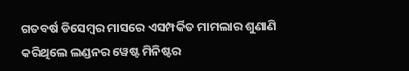ଗତବର୍ଷ ଡିସେମ୍ବର ମାସରେ ଏସମ୍ପର୍କିତ ମାମଲାର ଶୁଣାଣି କରିଥିଲେ ଲଣ୍ଡନର ୱେଷ୍ଟ ମିନିଷ୍ଟର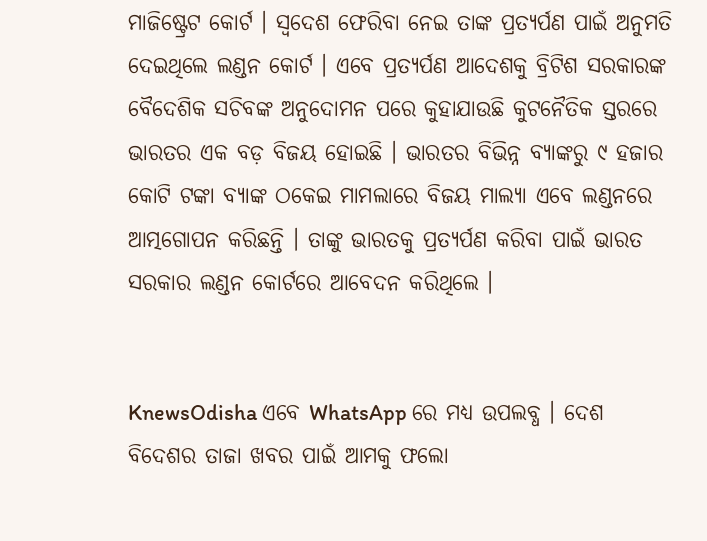ମାଜିଷ୍ଟ୍ରେଟ କୋର୍ଟ । ସ୍ୱଦେଶ ଫେରିବା ନେଇ ତାଙ୍କ ପ୍ରତ୍ୟର୍ପଣ ପାଇଁ ଅନୁମତି ଦେଇଥିଲେ ଲଣ୍ଡନ କୋର୍ଟ । ଏବେ ପ୍ରତ୍ୟର୍ପଣ ଆଦେଶକୁ ବ୍ରିଟିଶ ସରକାରଙ୍କ ବୈଦେଶିକ ସଚିବଙ୍କ ଅନୁଦୋମନ ପରେ କୁହାଯାଉଛି କୁଟନୈତିକ ସ୍ତରରେ ଭାରତର ଏକ ବଡ଼ ବିଜୟ ହୋଇଛି । ଭାରତର ବିଭିନ୍ନ ବ୍ୟାଙ୍କରୁ ୯ ହଜାର କୋଟି ଟଙ୍କା ବ୍ୟାଙ୍କ ଠକେଇ ମାମଲାରେ ବିଜୟ ମାଲ୍ୟା ଏବେ ଲଣ୍ଡନରେ ଆତ୍ମଗୋପନ କରିଛନ୍ତି । ତାଙ୍କୁ ଭାରତକୁ ପ୍ରତ୍ୟର୍ପଣ କରିବା ପାଇଁ ଭାରତ ସରକାର ଲଣ୍ଡନ କୋର୍ଟରେ ଆବେଦନ କରିଥିଲେ ।


KnewsOdisha ଏବେ WhatsApp ରେ ମଧ୍ୟ ଉପଲବ୍ଧ । ଦେଶ ବିଦେଶର ତାଜା ଖବର ପାଇଁ ଆମକୁ ଫଲୋ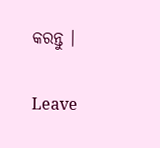କରନ୍ତୁ ।

Leave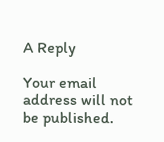A Reply

Your email address will not be published.